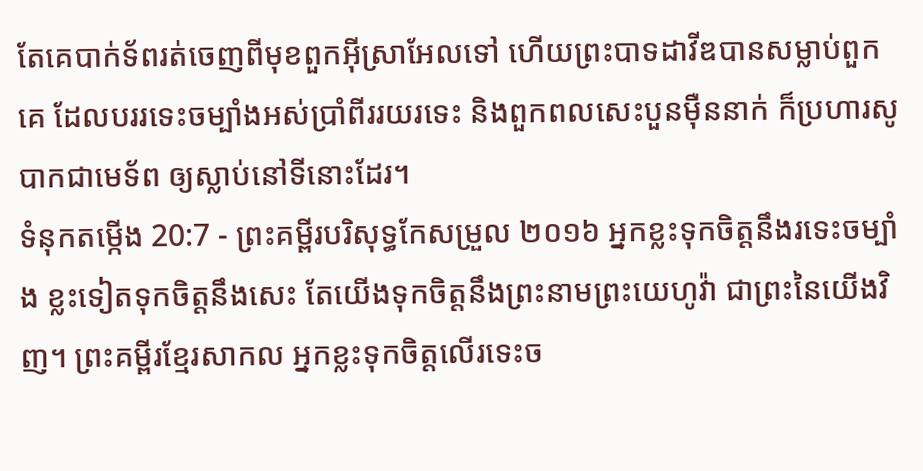តែគេបាក់ទ័ពរត់ចេញពីមុខពួកអ៊ីស្រាអែលទៅ ហើយព្រះបាទដាវីឌបានសម្លាប់ពួកគេ ដែលបររទេះចម្បាំងអស់ប្រាំពីររយរទេះ និងពួកពលសេះបួនម៉ឺននាក់ ក៏ប្រហារសូបាកជាមេទ័ព ឲ្យស្លាប់នៅទីនោះដែរ។
ទំនុកតម្កើង 20:7 - ព្រះគម្ពីរបរិសុទ្ធកែសម្រួល ២០១៦ អ្នកខ្លះទុកចិត្តនឹងរទេះចម្បាំង ខ្លះទៀតទុកចិត្តនឹងសេះ តែយើងទុកចិត្តនឹងព្រះនាមព្រះយេហូវ៉ា ជាព្រះនៃយើងវិញ។ ព្រះគម្ពីរខ្មែរសាកល អ្នកខ្លះទុកចិត្តលើរទេះច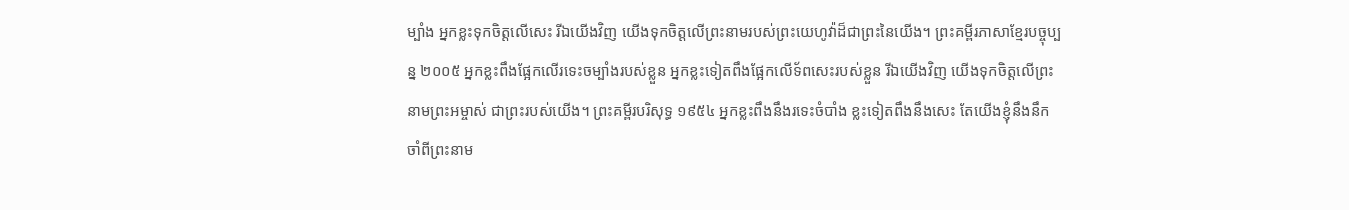ម្បាំង អ្នកខ្លះទុកចិត្តលើសេះ រីឯយើងវិញ យើងទុកចិត្តលើព្រះនាមរបស់ព្រះយេហូវ៉ាដ៏ជាព្រះនៃយើង។ ព្រះគម្ពីរភាសាខ្មែរបច្ចុប្បន្ន ២០០៥ អ្នកខ្លះពឹងផ្អែកលើរទេះចម្បាំងរបស់ខ្លួន អ្នកខ្លះទៀតពឹងផ្អែកលើទ័ពសេះរបស់ខ្លួន រីឯយើងវិញ យើងទុកចិត្តលើព្រះនាមព្រះអម្ចាស់ ជាព្រះរបស់យើង។ ព្រះគម្ពីរបរិសុទ្ធ ១៩៥៤ អ្នកខ្លះពឹងនឹងរទេះចំបាំង ខ្លះទៀតពឹងនឹងសេះ តែយើងខ្ញុំនឹងនឹកចាំពីព្រះនាម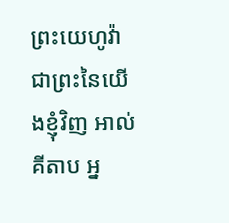ព្រះយេហូវ៉ា ជាព្រះនៃយើងខ្ញុំវិញ អាល់គីតាប អ្ន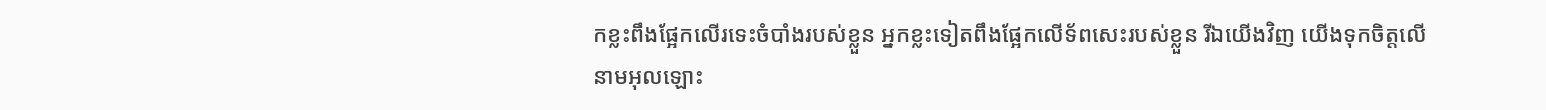កខ្លះពឹងផ្អែកលើរទេះចំបាំងរបស់ខ្លួន អ្នកខ្លះទៀតពឹងផ្អែកលើទ័ពសេះរបស់ខ្លួន រីឯយើងវិញ យើងទុកចិត្តលើនាមអុលឡោះ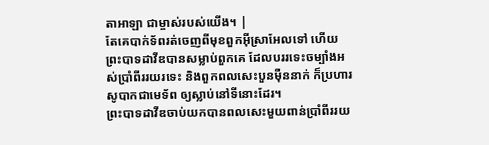តាអាឡា ជាម្ចាស់របស់យើង។ |
តែគេបាក់ទ័ពរត់ចេញពីមុខពួកអ៊ីស្រាអែលទៅ ហើយព្រះបាទដាវីឌបានសម្លាប់ពួកគេ ដែលបររទេះចម្បាំងអស់ប្រាំពីររយរទេះ និងពួកពលសេះបួនម៉ឺននាក់ ក៏ប្រហារសូបាកជាមេទ័ព ឲ្យស្លាប់នៅទីនោះដែរ។
ព្រះបាទដាវីឌចាប់យកបានពលសេះមួយពាន់ប្រាំពីររយ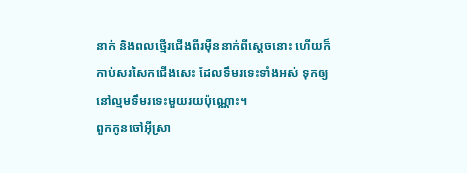នាក់ និងពលថ្មើរជើងពីរម៉ឺននាក់ពីស្តេចនោះ ហើយក៏កាប់សរសៃកជើងសេះ ដែលទឹមរទេះទាំងអស់ ទុកឲ្យនៅល្មមទឹមរទេះមួយរយប៉ុណ្ណោះ។
ពួកកូនចៅអ៊ីស្រា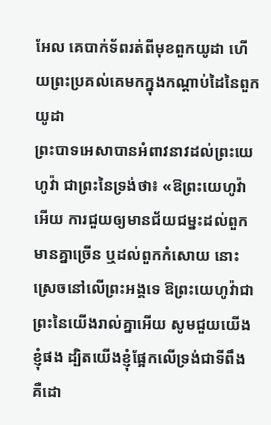អែល គេបាក់ទ័ពរត់ពីមុខពួកយូដា ហើយព្រះប្រគល់គេមកក្នុងកណ្ដាប់ដៃនៃពួកយូដា
ព្រះបាទអេសាបានអំពាវនាវដល់ព្រះយេហូវ៉ា ជាព្រះនៃទ្រង់ថា៖ «ឱព្រះយេហូវ៉ាអើយ ការជួយឲ្យមានជ័យជម្នះដល់ពួកមានគ្នាច្រើន ឬដល់ពួកកំសោយ នោះស្រេចនៅលើព្រះអង្គទេ ឱព្រះយេហូវ៉ាជាព្រះនៃយើងរាល់គ្នាអើយ សូមជួយយើងខ្ញុំផង ដ្បិតយើងខ្ញុំផ្អែកលើទ្រង់ជាទីពឹង គឺដោ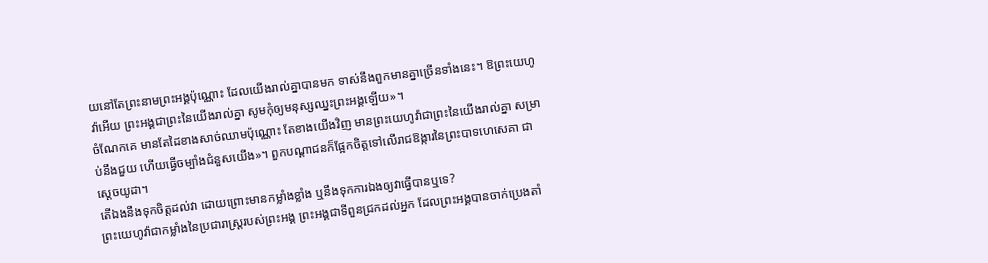យនៅតែព្រះនាមព្រះអង្គប៉ុណ្ណោះ ដែលយើងរាល់គ្នាបានមក ទាស់នឹងពួកមានគ្នាច្រើនទាំងនេះ។ ឱព្រះយេហូវ៉ាអើយ ព្រះអង្គជាព្រះនៃយើងរាល់គ្នា សូមកុំឲ្យមនុស្សឈ្នះព្រះអង្គឡើយ»។
ចំណែកគេ មានតែដៃខាងសាច់ឈាមប៉ុណ្ណោះ តែខាងយើងវិញ មានព្រះយេហូវ៉ាជាព្រះនៃយើងរាល់គ្នា សម្រាប់នឹងជួយ ហើយធ្វើចម្បាំងជំនួសយើង»។ ពួកបណ្ដាជនក៏ផ្អែកចិត្តទៅលើរាជឱង្ការនៃព្រះបាទហេសេគា ជាស្តេចយូដា។
តើឯងនឹងទុកចិត្តដល់វា ដោយព្រោះមានកម្លាំងខ្លាំង ឬនឹងទុកការឯងឲ្យវាធ្វើបានឬទេ?
ព្រះយេហូវ៉ាជាកម្លាំងនៃប្រជារាស្ត្ររបស់ព្រះអង្គ ព្រះអង្គជាទីពួនជ្រកដល់អ្នក ដែលព្រះអង្គបានចាក់ប្រេងតាំ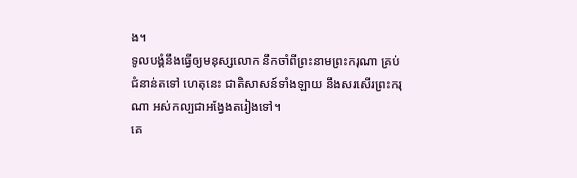ង។
ទូលបង្គំនឹងធ្វើឲ្យមនុស្សលោក នឹកចាំពីព្រះនាមព្រះករុណា គ្រប់ជំនាន់តទៅ ហេតុនេះ ជាតិសាសន៍ទាំងឡាយ នឹងសរសើរព្រះករុណា អស់កល្បជាអង្វែងតរៀងទៅ។
គេ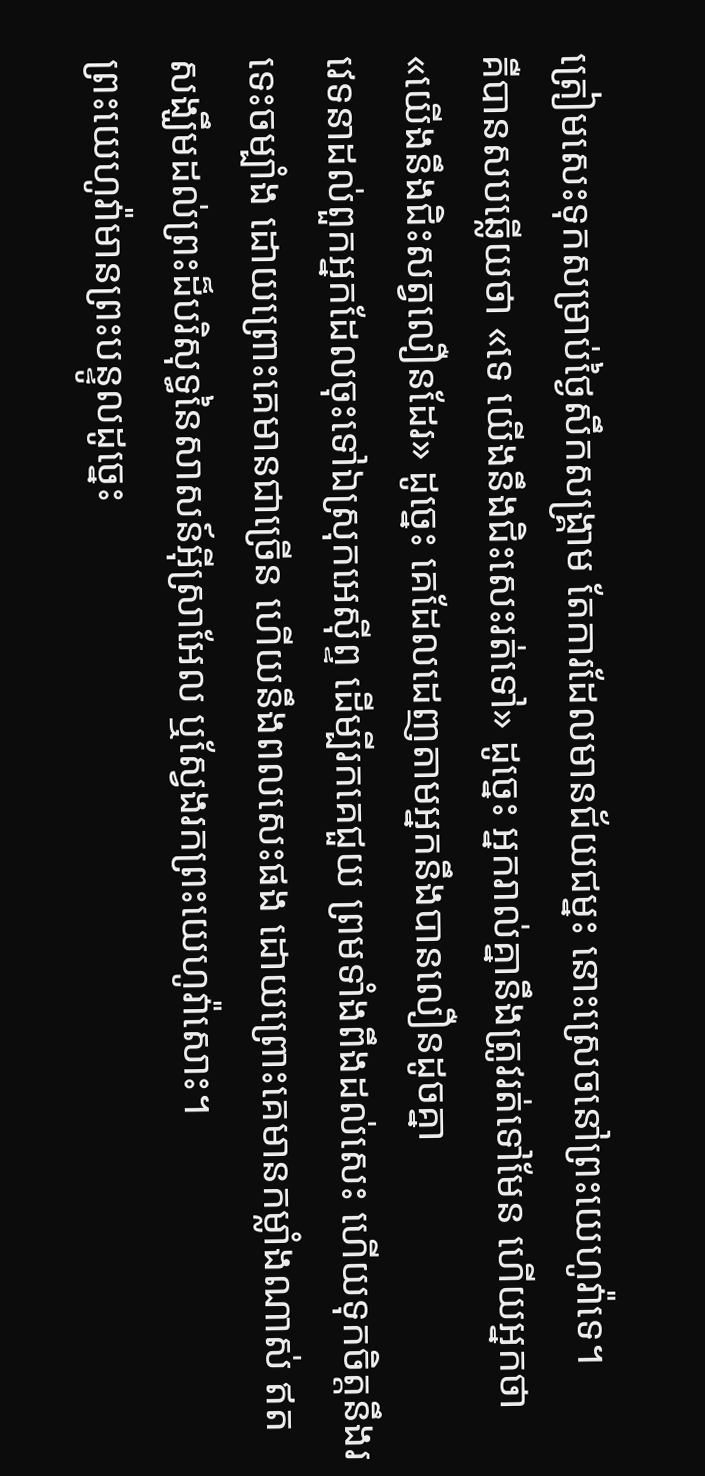ត្រៀមសេះទុកសម្រាប់ថ្ងៃសឹកសង្គ្រាម តែការដែលមានជ័យជម្នះ នោះស្រេចនៅព្រះយេហូវ៉ាទេ។
គឺបានសបឆ្លើយថា «ទេ យើងនឹងជិះសេះរត់ទៅ» ដូច្នេះ អ្នករាល់គ្នានឹងត្រូវរត់ទៅមែន ហើយអ្នកថា «យើងនឹងជិះសត្វលឿនដែរ» ដូច្នេះ គេដែលដេញតាមអ្នកនឹងបានលឿនដូចគ្នា
វេទនាដល់ពួកអ្នកដែលចុះទៅឯស្រុកអេស៊ីព្ទ ដើម្បីរកគេជួយ ព្រមទាំងពឹងដល់សេះ ហើយទុកចិត្តនឹងរទេះចម្បាំង ដោយព្រោះគេមានជាច្រើន ហើយនឹងពលសេះផង ដោយព្រោះគេមានកម្លាំងណាស់ ឥតសង្ឃឹមដល់ព្រះដ៏បរិសុទ្ធនៃសាសន៍អ៊ីស្រាអែល ឬស្វែងរកព្រះយេហូវ៉ាសោះ។
ព្រះយេហូវ៉ាមានព្រះបន្ទូលដូច្នេះ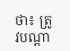ថា៖ ត្រូវបណ្ដា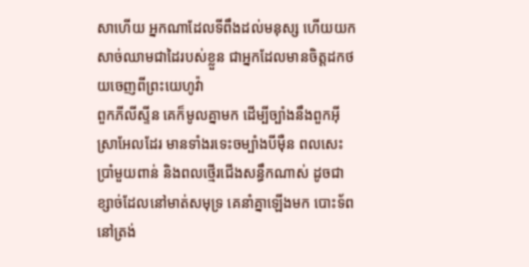សាហើយ អ្នកណាដែលទីពឹងដល់មនុស្ស ហើយយកសាច់ឈាមជាដៃរបស់ខ្លួន ជាអ្នកដែលមានចិត្តដកថយចេញពីព្រះយេហូវ៉ា
ពួកភីលីស្ទីន គេក៏មូលគ្នាមក ដើម្បីច្បាំងនឹងពួកអ៊ីស្រាអែលដែរ មានទាំងរទេះចម្បាំងបីម៉ឺន ពលសេះប្រាំមួយពាន់ និងពលថ្មើរជើងសន្ធឹកណាស់ ដូចជាខ្សាច់ដែលនៅមាត់សមុទ្រ គេនាំគ្នាឡើងមក បោះទ័ពនៅត្រង់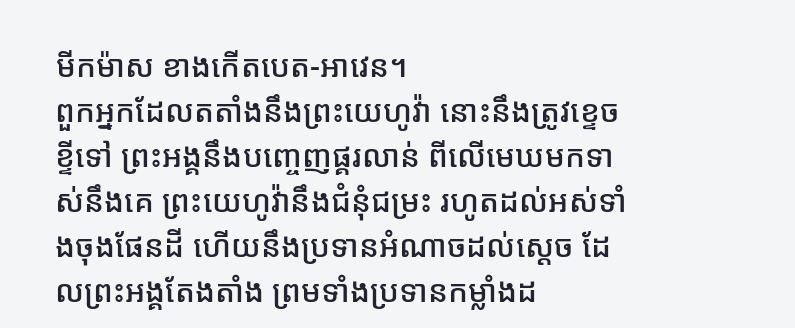មីកម៉ាស ខាងកើតបេត-អាវេន។
ពួកអ្នកដែលតតាំងនឹងព្រះយេហូវ៉ា នោះនឹងត្រូវខ្ទេចខ្ទីទៅ ព្រះអង្គនឹងបញ្ចេញផ្គរលាន់ ពីលើមេឃមកទាស់នឹងគេ ព្រះយេហូវ៉ានឹងជំនុំជម្រះ រហូតដល់អស់ទាំងចុងផែនដី ហើយនឹងប្រទានអំណាចដល់ស្តេច ដែលព្រះអង្គតែងតាំង ព្រមទាំងប្រទានកម្លាំងដ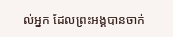ល់អ្នក ដែលព្រះអង្គបានចាក់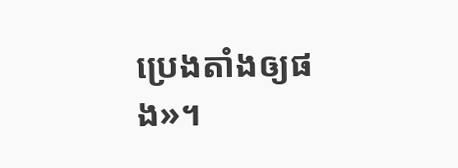ប្រេងតាំងឲ្យផង»។